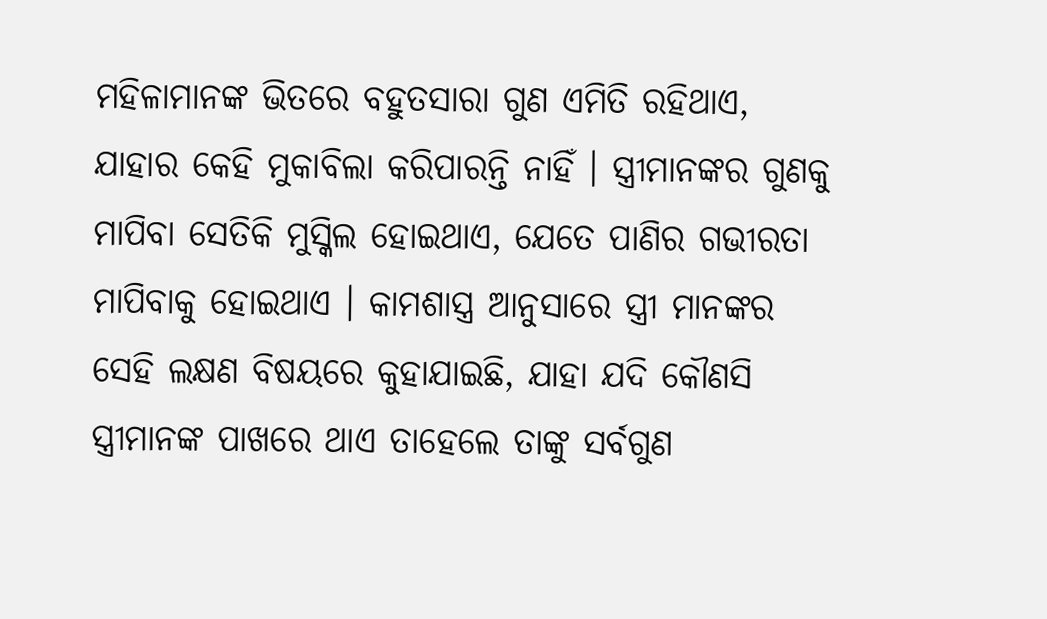ମହିଳାମାନଙ୍କ ଭିତରେ ବହୁତସାରା ଗୁଣ ଏମିତି ରହିଥାଏ, ଯାହାର କେହି ମୁକାବିଲା କରିପାରନ୍ତି ନାହିଁ । ସ୍ତ୍ରୀମାନଙ୍କର ଗୁଣକୁ ମାପିବା ସେତିକି ମୁସ୍କିଲ ହୋଇଥାଏ, ଯେତେ ପାଣିର ଗଭୀରତା ମାପିବାକୁ ହୋଇଥାଏ । କାମଶାସ୍ତ୍ର ଆନୁସାରେ ସ୍ତ୍ରୀ ମାନଙ୍କର ସେହି ଲକ୍ଷଣ ବିଷୟରେ କୁହାଯାଇଛି, ଯାହା ଯଦି କୌଣସି ସ୍ତ୍ରୀମାନଙ୍କ ପାଖରେ ଥାଏ ତାହେଲେ ତାଙ୍କୁ ସର୍ବଗୁଣ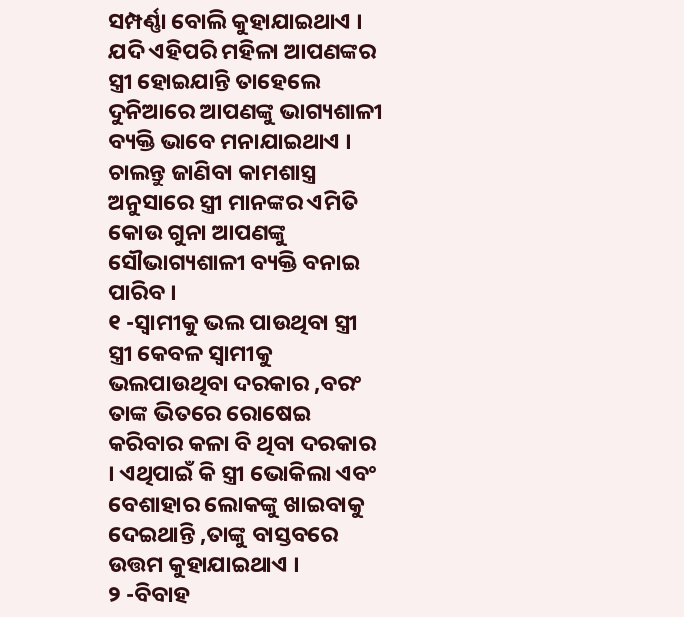ସମ୍ପର୍ଣ୍ଣା ବୋଲି କୁହାଯାଇଥାଏ । ଯଦି ଏହିପରି ମହିଳା ଆପଣଙ୍କର ସ୍ତ୍ରୀ ହୋଇଯାନ୍ତି ତାହେଲେ ଦୁନିଆରେ ଆପଣଙ୍କୁ ଭାଗ୍ୟଶାଳୀ ବ୍ୟକ୍ତି ଭାବେ ମନାଯାଇଥାଏ ।
ଚାଲନ୍ତୁ ଜାଣିବା କାମଶାସ୍ତ୍ର ଅନୁସାରେ ସ୍ତ୍ରୀ ମାନଙ୍କର ଏମିତି କୋଉ ଗୁନା ଆପଣଙ୍କୁ ସୌଭାଗ୍ୟଶାଳୀ ବ୍ୟକ୍ତି ବନାଇ ପାରିବ ।
୧ -ସ୍ଵାମୀକୁ ଭଲ ପାଉଥିବା ସ୍ତ୍ରୀ
ସ୍ତ୍ରୀ କେବଳ ସ୍ଵାମୀକୁ ଭଲପାଉଥିବା ଦରକାର ,ବରଂ ତାଙ୍କ ଭିତରେ ରୋଷେଇ କରିବାର କଳା ବି ଥିବା ଦରକାର । ଏଥିପାଇଁ କି ସ୍ତ୍ରୀ ଭୋକିଲା ଏବଂ ବେଶାହାର ଲୋକଙ୍କୁ ଖାଇବାକୁ ଦେଇଥାନ୍ତି ,ତାଙ୍କୁ ବାସ୍ତବରେ ଉତ୍ତମ କୁହାଯାଇଥାଏ ।
୨ -ବିବାହ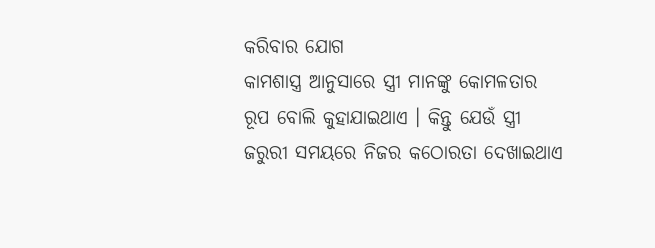କରିବାର ଯୋଗ
କାମଶାସ୍ତ୍ର ଆନୁସାରେ ସ୍ତ୍ରୀ ମାନଙ୍କୁ କୋମଳତାର ରୂପ ବୋଲି କୁହାଯାଇଥାଏ । କିନ୍ତୁ ଯେଉଁ ସ୍ତ୍ରୀ ଜରୁରୀ ସମୟରେ ନିଜର କଠୋରତା ଦେଖାଇଥାଏ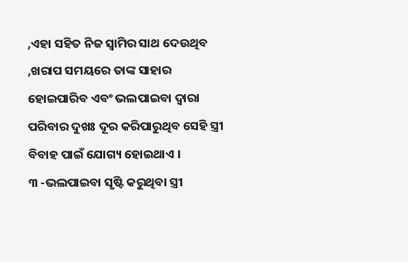,ଏହା ସହିତ ନିଜ ସ୍ଵାମିର ସାଥ ଦେଉଥିବ ,ଖରାପ ସମୟରେ ତାଙ୍କ ସାହାର ହୋଇପାରିବ ଏବଂ ଭଲପାଇବା ଦ୍ଵାରା ପରିବାର ଦୁଖଃ ଦୂର କରିପାରୁଥିବ ସେହି ସ୍ତ୍ରୀ ବିବାହ ପାଇଁ ଯୋଗ୍ୟ ହୋଇଥାଏ ।
୩ -ଭଲପାଇବା ସୃଷ୍ଟି କରୁଥିବା ସ୍ତ୍ରୀ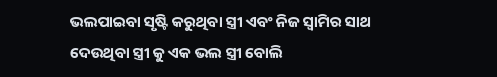ଭଲପାଇବା ସୃଷ୍ଟି କରୁଥିବା ସ୍ତ୍ରୀ ଏବଂ ନିଜ ସ୍ଵାମିର ସାଥ ଦେଉଥିବା ସ୍ତ୍ରୀ କୁ ଏକ ଭଲ ସ୍ତ୍ରୀ ବୋଲି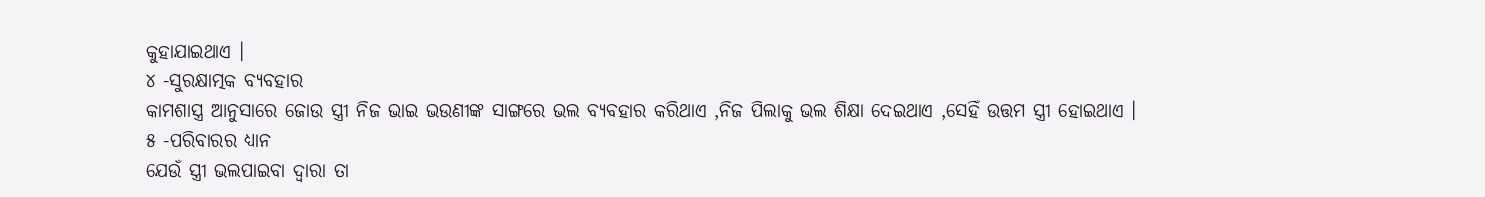କୁହାଯାଇଥାଏ ।
୪ -ସୁରକ୍ଷାତ୍ମକ ବ୍ୟବହାର
କାମଶାସ୍ତ୍ର ଆନୁସାରେ ଜୋଉ ସ୍ତ୍ରୀ ନିଜ ଭାଇ ଭଉଣୀଙ୍କ ସାଙ୍ଗରେ ଭଲ ବ୍ୟବହାର କରିଥାଏ ,ନିଜ ପିଲାକୁ ଭଲ ଶିକ୍ଷା ଦେଇଥାଏ ,ସେହିଁ ଉତ୍ତମ ସ୍ତ୍ରୀ ହୋଇଥାଏ ।
୫ -ପରିବାରର ଧ୍ୟାନ
ଯେଉଁ ସ୍ତ୍ରୀ ଭଲପାଇବା ଦ୍ଵାରା ତା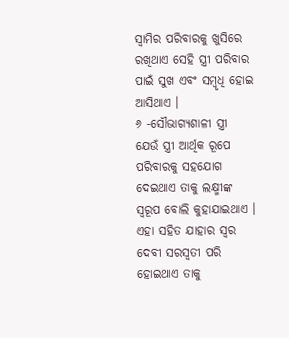ସ୍ଵାମିର ପରିବାରକୁ ଖୁସିରେ ରଖିଥାଏ ସେହି ସ୍ତ୍ରୀ ପରିବାର ପାଇଁ ସୁଖ ଏବଂ ସମ୍ବୃଧି ହୋଇ ଆସିଥାଏ ।
୬ -ସୌଭାଗ୍ୟଶାଳୀ ସ୍ତ୍ରୀ
ଯେଉଁ ସ୍ତ୍ରୀ ଆର୍ଥିକ ରୂପେ ପରିବାରକୁ ସହଯୋଗ ଦେଇଥାଏ ତାକୁ ଲକ୍ଷ୍ମୀଙ୍କ ସ୍ୱରୂପ ବୋଲି କୁହାଯାଇଥାଏ । ଏହା ସହିତ ଯାହାର ସ୍ଵର ଦେବୀ ସରସ୍ଵତୀ ପରି ହୋଇଥାଏ ତାକୁ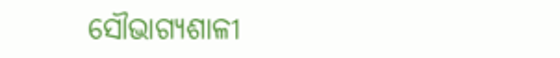ସୌଭାଗ୍ୟଶାଳୀ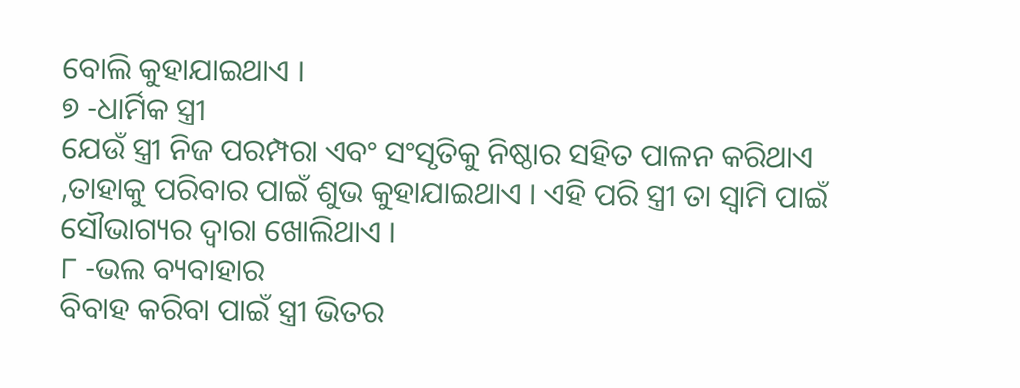ବୋଲି କୁହାଯାଇଥାଏ ।
୭ -ଧାର୍ମିକ ସ୍ତ୍ରୀ
ଯେଉଁ ସ୍ତ୍ରୀ ନିଜ ପରମ୍ପରା ଏବଂ ସଂସୃତିକୁ ନିଷ୍ଠାର ସହିତ ପାଳନ କରିଥାଏ ,ତାହାକୁ ପରିବାର ପାଇଁ ଶୁଭ କୁହାଯାଇଥାଏ । ଏହି ପରି ସ୍ତ୍ରୀ ତା ସ୍ଵାମି ପାଇଁ ସୌଭାଗ୍ୟର ଦ୍ଵାରା ଖୋଲିଥାଏ ।
୮ -ଭଲ ବ୍ୟବାହାର
ବିବାହ କରିବା ପାଇଁ ସ୍ତ୍ରୀ ଭିତର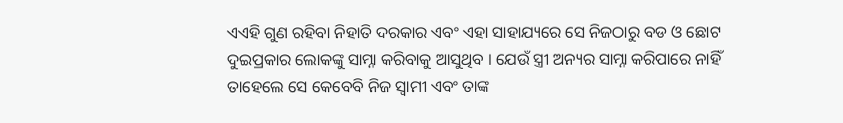ଏଏହି ଗୁଣ ରହିବା ନିହାତି ଦରକାର ଏବଂ ଏହା ସାହାଯ୍ୟରେ ସେ ନିଜଠାରୁ ବଡ ଓ ଛୋଟ ଦୁଇପ୍ରକାର ଲୋକଙ୍କୁ ସାମ୍ନା କରିବାକୁ ଆସୁଥିବ । ଯେଉଁ ସ୍ତ୍ରୀ ଅନ୍ୟର ସାମ୍ନା କରିପାରେ ନାହିଁ ତାହେଲେ ସେ କେବେବି ନିଜ ସ୍ଵାମୀ ଏବଂ ତାଙ୍କ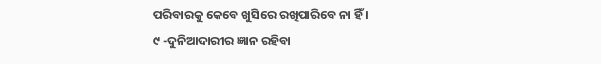ପରିବାରକୁ କେବେ ଖୁସିରେ ରଖିପାରିବେ ନା ହିଁ ।
୯ -ଦୁନିଆଦାରୀର ଜ୍ଞାନ ରହିବା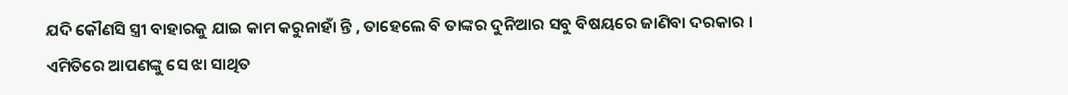ଯଦି କୌଣସି ସ୍ତ୍ରୀ ବାହାରକୁ ଯାଇ କାମ କରୁନାହାଁ ନ୍ତି , ତାହେଲେ ବି ତାଙ୍କର ଦୁନିଆର ସବୁ ବିଷୟରେ ଜାଣିବା ଦରକାର ।
ଏମିତିରେ ଆପଣଙ୍କୁ ସେ ଝା ସାଥିତ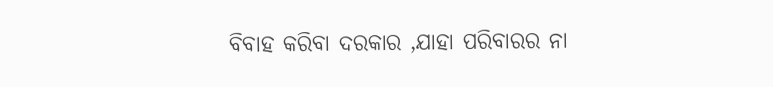ବିବାହ କରିବା ଦରକାର ,ଯାହା ପରିବାରର ନା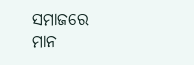ସମାଜରେ ମାନ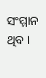ସଂମ୍ମାନ ଥିବ ।